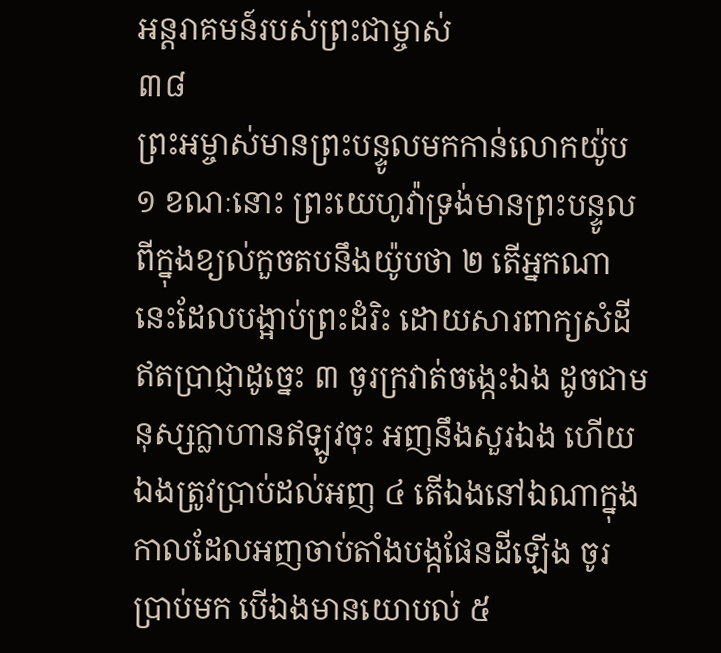អន្តរាគមន៍របស់ព្រះជាម្ចាស់
៣៨
ព្រះអម្ចាស់មានព្រះបន្ទូលមកកាន់លោកយ៉ូប
១ ខណៈនោះ ព្រះយេហូវ៉ាទ្រង់មានព្រះបន្ទូលពីក្នុងខ្យល់កួចតបនឹងយ៉ូបថា ២ តើអ្នកណានេះដែលបង្អាប់ព្រះដំរិះ ដោយសារពាក្យសំដីឥតប្រាជ្ញាដូច្នេះ ៣ ចូរក្រវាត់ចង្កេះឯង ដូចជាមនុស្សក្លាហានឥឡូវចុះ អញនឹងសួរឯង ហើយឯងត្រូវប្រាប់ដល់អញ ៤ តើឯងនៅឯណាក្នុងកាលដែលអញចាប់តាំងបង្កផែនដីឡើង ចូរប្រាប់មក បើឯងមានយោបល់ ៥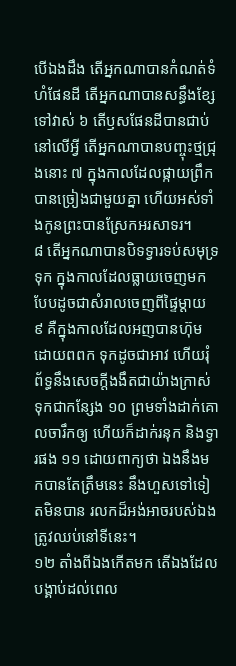បើឯងដឹង តើអ្នកណាបានកំណត់ទំហំផែនដី តើអ្នកណាបានសន្ធឹងខ្សែទៅវាស់ ៦ តើឫសផែនដីបានជាប់នៅលើអ្វី តើអ្នកណាបានបញ្ចុះថ្មជ្រុងនោះ ៧ ក្នុងកាលដែលផ្កាយព្រឹកបានច្រៀងជាមួយគ្នា ហើយអស់ទាំងកូនព្រះបានស្រែកអរសាទរ។
៨ តើអ្នកណាបានបិទទ្វារទប់សមុទ្រទុក ក្នុងកាលដែលធ្លាយចេញមក បែបដូចជាសំរាលចេញពីផ្ទៃម្តាយ ៩ គឺក្នុងកាលដែលអញបានហ៊ុមដោយពពក ទុកដូចជាអាវ ហើយរុំព័ទ្ធនឹងសេចក្តីងងឹតជាយ៉ាងក្រាស់ ទុកជាកន្សែង ១០ ព្រមទាំងដាក់គោលចារឹកឲ្យ ហើយក៏ដាក់រនុក និងទ្វារផង ១១ ដោយពាក្យថា ឯងនឹងមកបានតែត្រឹមនេះ នឹងហួសទៅទៀតមិនបាន រលកដ៏អង់អាចរបស់ឯងត្រូវឈប់នៅទីនេះ។
១២ តាំងពីឯងកើតមក តើឯងដែលបង្គាប់ដល់ពេល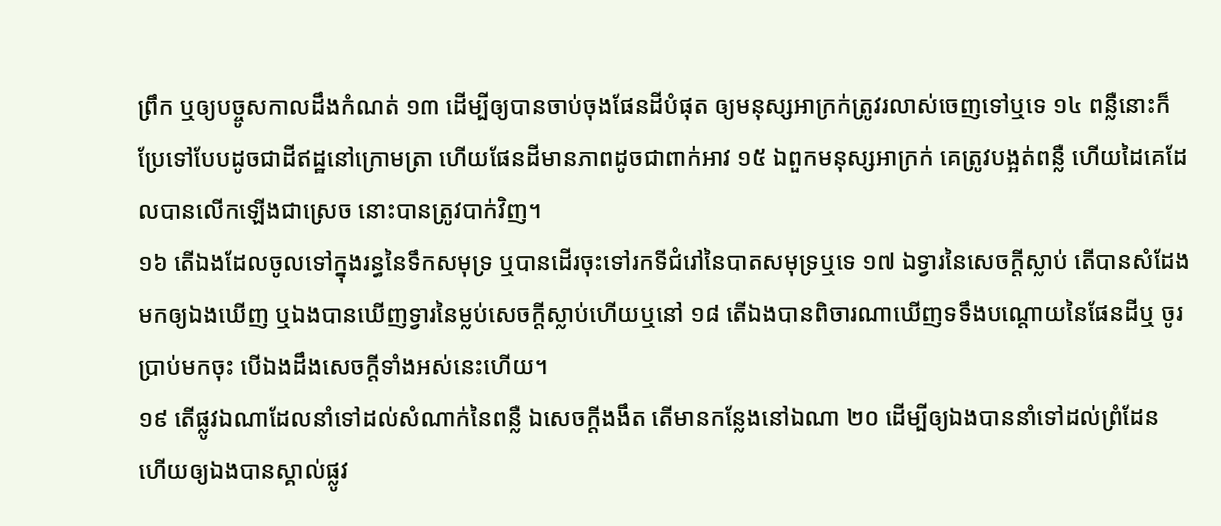ព្រឹក ឬឲ្យបច្ចូសកាលដឹងកំណត់ ១៣ ដើម្បីឲ្យបានចាប់ចុងផែនដីបំផុត ឲ្យមនុស្សអាក្រក់ត្រូវរលាស់ចេញទៅឬទេ ១៤ ពន្លឺនោះក៏ប្រែទៅបែបដូចជាដីឥដ្ឋនៅក្រោមត្រា ហើយផែនដីមានភាពដូចជាពាក់អាវ ១៥ ឯពួកមនុស្សអាក្រក់ គេត្រូវបង្អត់ពន្លឺ ហើយដៃគេដែលបានលើកឡើងជាស្រេច នោះបានត្រូវបាក់វិញ។
១៦ តើឯងដែលចូលទៅក្នុងរន្ធនៃទឹកសមុទ្រ ឬបានដើរចុះទៅរកទីជំរៅនៃបាតសមុទ្រឬទេ ១៧ ឯទ្វារនៃសេចក្តីស្លាប់ តើបានសំដែងមកឲ្យឯងឃើញ ឬឯងបានឃើញទ្វារនៃម្លប់សេចក្តីស្លាប់ហើយឬនៅ ១៨ តើឯងបានពិចារណាឃើញទទឹងបណ្តោយនៃផែនដីឬ ចូរប្រាប់មកចុះ បើឯងដឹងសេចក្តីទាំងអស់នេះហើយ។
១៩ តើផ្លូវឯណាដែលនាំទៅដល់សំណាក់នៃពន្លឺ ឯសេចក្តីងងឹត តើមានកន្លែងនៅឯណា ២០ ដើម្បីឲ្យឯងបាននាំទៅដល់ព្រំដែន ហើយឲ្យឯងបានស្គាល់ផ្លូវ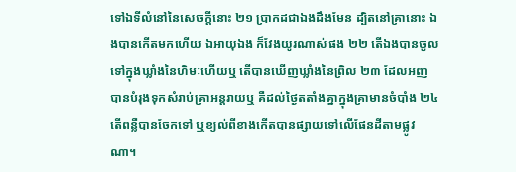ទៅឯទីលំនៅនៃសេចក្តីនោះ ២១ ប្រាកដជាឯងដឹងមែន ដ្បិតនៅគ្រានោះ ឯងបានកើតមកហើយ ឯអាយុឯង ក៏វែងយូរណាស់ផង ២២ តើឯងបានចូលទៅក្នុងឃ្លាំងនៃហិមៈហើយឬ តើបានឃើញឃ្លាំងនៃព្រិល ២៣ ដែលអញបានបំរុងទុកសំរាប់គ្រាអន្តរាយឬ គឺដល់ថ្ងៃតតាំងគ្នាក្នុងគ្រាមានចំបាំង ២៤ តើពន្លឺបានចែកទៅ ឬខ្យល់ពីខាងកើតបានផ្សាយទៅលើផែនដីតាមផ្លូវណា។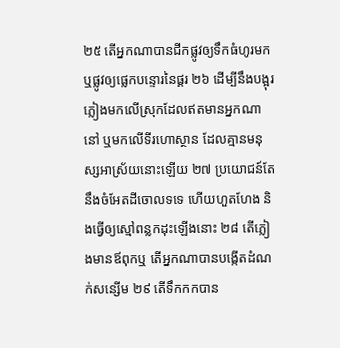២៥ តើអ្នកណាបានជីកផ្លូវឲ្យទឹកធំហូរមក ឬផ្លូវឲ្យផ្លេកបន្ទោរនៃផ្គរ ២៦ ដើម្បីនឹងបង្អុរភ្លៀងមកលើស្រុកដែលឥតមានអ្នកណានៅ ឬមកលើទីរហោស្ថាន ដែលគ្មានមនុស្សអាស្រ័យនោះឡើយ ២៧ ប្រយោជន៍តែនឹងចំអែតដីចោលទទេ ហើយហួតហែង និងធ្វើឲ្យស្មៅពន្លកដុះឡើងនោះ ២៨ តើភ្លៀងមានឪពុកឬ តើអ្នកណាបានបង្កើតដំណក់សន្សើម ២៩ តើទឹកកកបាន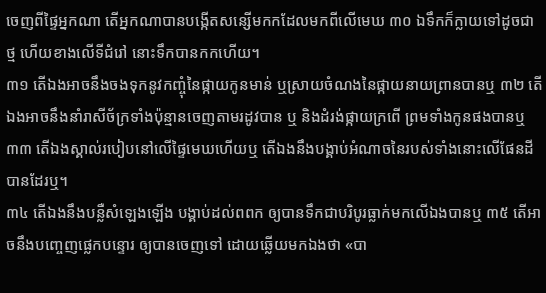ចេញពីផ្ទៃអ្នកណា តើអ្នកណាបានបង្កើតសន្សើមកកដែលមកពីលើមេឃ ៣០ ឯទឹកក៏ក្លាយទៅដូចជាថ្ម ហើយខាងលើទីជំរៅ នោះទឹកបានកកហើយ។
៣១ តើឯងអាចនឹងចងទុកនូវកញ្ចុំនៃផ្កាយកូនមាន់ ឬស្រាយចំណងនៃផ្កាយនាយព្រានបានឬ ៣២ តើឯងអាចនឹងនាំរាសីច័ក្រទាំងប៉ុន្មានចេញតាមរដូវបាន ឬ និងដំរង់ផ្កាយក្រពើ ព្រមទាំងកូនផងបានឬ ៣៣ តើឯងស្គាល់របៀបនៅលើផ្ទៃមេឃហើយឬ តើឯងនឹងបង្គាប់អំណាចនៃរបស់ទាំងនោះលើផែនដីបានដែរឬ។
៣៤ តើឯងនឹងបន្លឺសំឡេងឡើង បង្គាប់ដល់ពពក ឲ្យបានទឹកជាបរិបូរធ្លាក់មកលើឯងបានឬ ៣៥ តើអាចនឹងបញ្ចេញផ្លេកបន្ទោរ ឲ្យបានចេញទៅ ដោយឆ្លើយមកឯងថា «បា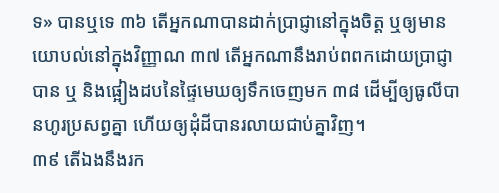ទ» បានឬទេ ៣៦ តើអ្នកណាបានដាក់ប្រាជ្ញានៅក្នុងចិត្ត ឬឲ្យមានយោបល់នៅក្នុងវិញ្ញាណ ៣៧ តើអ្នកណានឹងរាប់ពពកដោយប្រាជ្ញាបាន ឬ និងផ្អៀងដបនៃផ្ទៃមេឃឲ្យទឹកចេញមក ៣៨ ដើម្បីឲ្យធូលីបានហូរប្រសព្វគ្នា ហើយឲ្យដុំដីបានរលាយជាប់គ្នាវិញ។
៣៩ តើឯងនឹងរក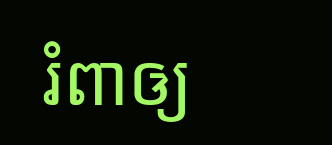រំពាឲ្យ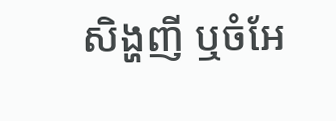សិង្ហញី ឬចំអែ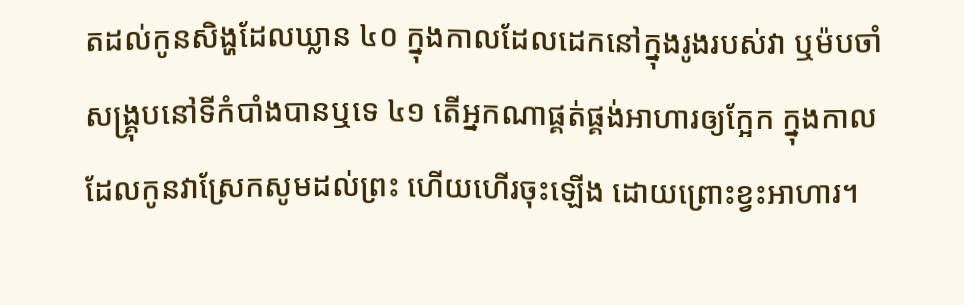តដល់កូនសិង្ហដែលឃ្លាន ៤០ ក្នុងកាលដែលដេកនៅក្នុងរូងរបស់វា ឬម៉បចាំសង្គ្រុបនៅទីកំបាំងបានឬទេ ៤១ តើអ្នកណាផ្គត់ផ្គង់អាហារឲ្យក្អែក ក្នុងកាលដែលកូនវាស្រែកសូមដល់ព្រះ ហើយហើរចុះឡើង ដោយព្រោះខ្វះអាហារ។